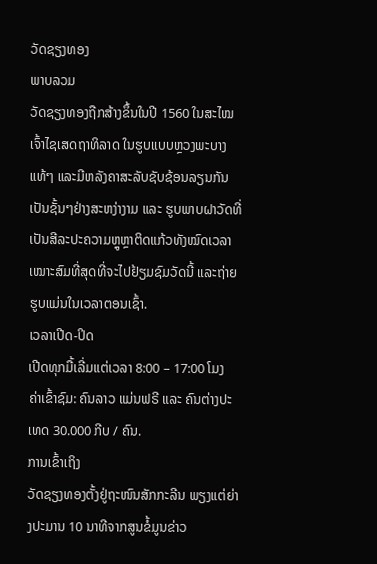ວັດຊຽງທອງ
ພາບລວມ
ວັດຊຽງທອງຖືກສ້າງຂຶ້ນໃນປີ 1560 ໃນສະໄໝເຈົ້າໄຊເສດຖາທິລາດ ໃນຮູບແບບຫຼວງພະບາງແທ້ໆ ແລະມີຫລັງຄາສະລັບຊັບຊ້ອນລຽນກັນເປັນຊັ້ນໆຢ່າງສະຫງ່າງາມ ແລະ ຮູບພາບຝາວັດທີ່ເປັນສີລະປະຄວາມຫຼູຫຼາຕິດແກ້ວທັງໝົດເວລາເໝາະສົມທີ່ສຸດທີ່ຈະໄປຢ້ຽມຊົມວັດນີ້ ແລະຖ່າຍຮູບແມ່ນໃນເວລາຕອນເຊົ້າ.
ເວລາເປີດ-ປິດ
ເປີດທຸກມື້ເລີ່ມແຕ່ເວລາ 8:00 – 17:00 ໂມງ
ຄ່າເຂົ້າຊົມ: ຄົນລາວ ແມ່ນຟຣີ ແລະ ຄົນຕ່າງປະເທດ 30.000 ກີບ / ຄົນ.
ການເຂົ້າເຖິງ
ວັດຊຽງທອງຕັ້ງຢູ່ຖະໜົນສັກກະລີນ ພຽງແຕ່ຍ່າງປະມານ 10 ນາທີຈາກສູນຂໍ້ມູນຂ່າວ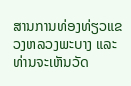ສານການທ່ອງທ່ຽວແຂວງຫລວງພະບາງ ແລະທ່ານຈະເຫັນວັດ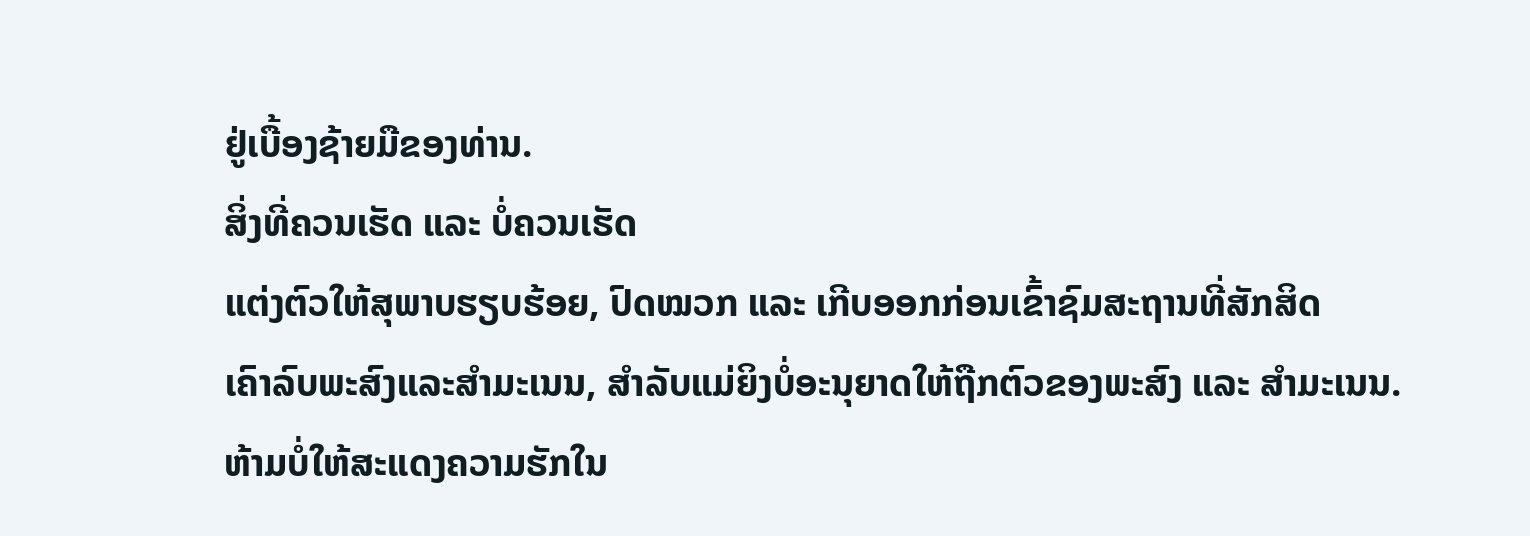ຢູ່ເບື້ອງຊ້າຍມືຂອງທ່ານ.
ສິ່ງທີ່ຄວນເຮັດ ແລະ ບໍ່ຄວນເຮັດ
ແຕ່ງຕົວໃຫ້ສຸພາບຮຽບຮ້ອຍ, ປົດໝວກ ແລະ ເກີບອອກກ່ອນເຂົ້າຊົມສະຖານທີ່ສັກສິດ
ເຄົາລົບພະສົງແລະສໍາມະເນນ, ສຳລັບແມ່ຍິງບໍ່ອະນຸຍາດໃຫ້ຖືກຕົວຂອງພະສົງ ແລະ ສຳມະເນນ.
ຫ້າມບໍ່ໃຫ້ສະແດງຄວາມຮັກໃນ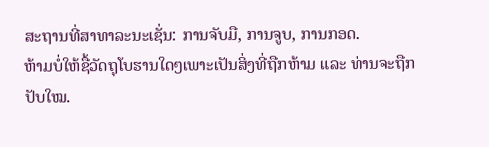ສະຖານທີ່ສາທາລະນະເຊັ່ນ: ການຈັບມື, ການຈູບ, ການກອດ.
ຫ້າມບໍ່ໃຫ້ຊື້ວັດຖຸໂບຮານໃດໆເພາະເປັນສິ່ງທີ່ຖືກຫ້າມ ແລະ ທ່ານຈະຖືກປັບໃໝ.